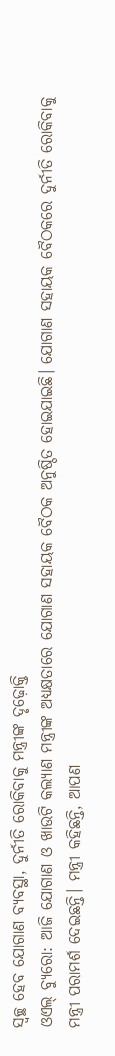ସ୍ୱଚ୍ଛ ହେବ ଯୋଗାଣ ବ୍ୟବସ୍ଥା, ଦୁର୍ନୀତି ରୋକିବାକୁ ମନ୍ତ୍ରୀଙ୍କ ଦୃଢ଼ୋକ୍ତି
ଓଏଲ୍ ବ୍ୟୁରୋ: ଆଜି ଯୋଗାଣ ଓ ଖାଉଟି କଲ୍ୟାଣ ମନ୍ତ୍ରୀଙ୍କ ଅଧ୍ୟକ୍ଷତାରେ ଯୋଗାଣ ସହାୟକ ବୈଠକ ଅନୁଷ୍ଠିତ ହୋଇଯାଇଛି। ଯୋଗାଣ ସହାୟକ ବୈଠକରେ ଦୁର୍ନୀତି ରୋକିବାକୁ ମନ୍ତ୍ରୀ ପରାମର୍ଶ ଦେଇଛନ୍ତି। ମନ୍ତ୍ରୀ କହିଛନ୍ତି, ଆପଣ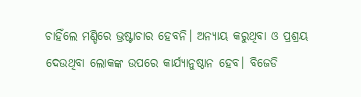ଚାହିଁଲେ ମଣ୍ଡିରେ ଭ୍ରଷ୍ଟାଚାର ହେବନି। ଅନ୍ୟାୟ କରୁଥିବା ଓ ପ୍ରଶ୍ରୟ ଦେଉଥିବା ଲୋକଙ୍କ ଉପରେ କାର୍ଯ୍ୟାନୁଷ୍ଠାନ ହେବ। ବିଜେଡି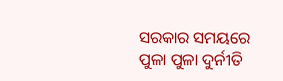ସରକାର ସମୟରେ ପୁଳା ପୁଳା ଦୁର୍ନୀତି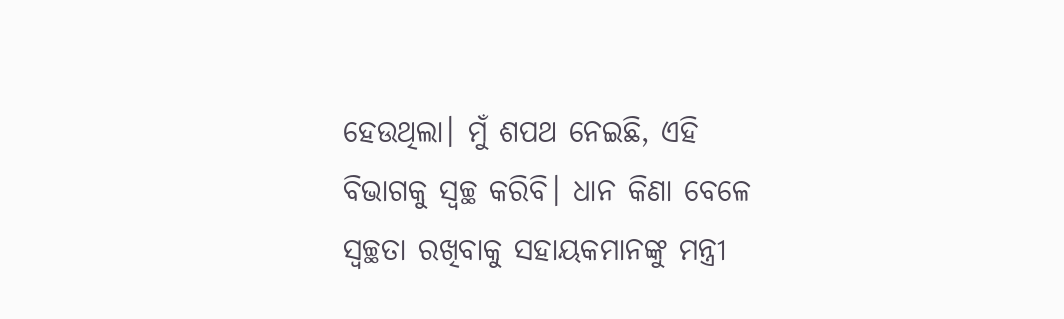ହେଉଥିଲା। ମୁଁ ଶପଥ ନେଇଛି, ଏହି ବିଭାଗକୁ ସ୍ୱଚ୍ଛ କରିବି। ଧାନ କିଣା ବେଳେ ସ୍ୱଚ୍ଛତା ରଖିବାକୁ ସହାୟକମାନଙ୍କୁ ମନ୍ତ୍ରୀ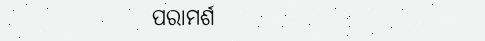ପରାମର୍ଶ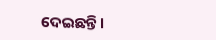ଦେଇଛନ୍ତି।